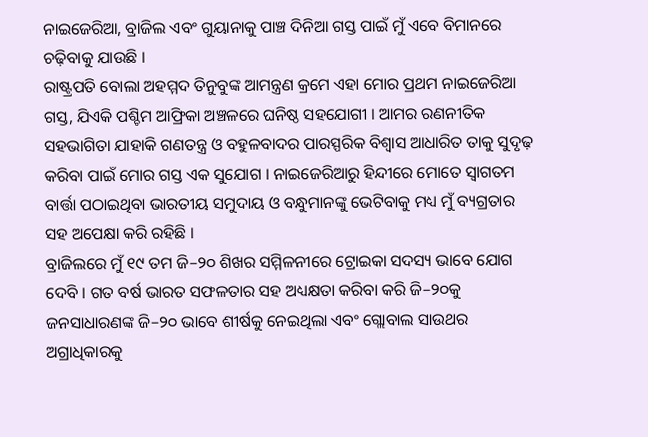ନାଇଜେରିଆ, ବ୍ରାଜିଲ ଏବଂ ଗୁୟାନାକୁ ପାଞ୍ଚ ଦିନିଆ ଗସ୍ତ ପାଇଁ ମୁଁ ଏବେ ବିମାନରେ ଚଢ଼ିବାକୁ ଯାଉଛି ।
ରାଷ୍ଟ୍ରପତି ବୋଲା ଅହମ୍ମଦ ତିନୁବୁଙ୍କ ଆମନ୍ତ୍ରଣ କ୍ରମେ ଏହା ମୋର ପ୍ରଥମ ନାଇଜେରିଆ ଗସ୍ତ, ଯିଏକି ପଶ୍ଚିମ ଆଫ୍ରିକା ଅଞ୍ଚଳରେ ଘନିଷ୍ଠ ସହଯୋଗୀ । ଆମର ରଣନୀତିକ ସହଭାଗିତା ଯାହାକି ଗଣତନ୍ତ୍ର ଓ ବହୁଳବାଦର ପାରସ୍ପରିକ ବିଶ୍ୱାସ ଆଧାରିତ ତାକୁ ସୁଦୃଢ଼ କରିବା ପାଇଁ ମୋର ଗସ୍ତ ଏକ ସୁଯୋଗ । ନାଇଜେରିଆରୁ ହିନ୍ଦୀରେ ମୋତେ ସ୍ୱାଗତମ ବାର୍ତ୍ତା ପଠାଇଥିବା ଭାରତୀୟ ସମୁଦାୟ ଓ ବନ୍ଧୁମାନଙ୍କୁ ଭେଟିବାକୁ ମଧ୍ୟ ମୁଁ ବ୍ୟଗ୍ରତାର ସହ ଅପେକ୍ଷା କରି ରହିଛି ।
ବ୍ରାଜିଲରେ ମୁଁ ୧୯ ତମ ଜି–୨୦ ଶିଖର ସମ୍ମିଳନୀରେ ଟ୍ରୋଇକା ସଦସ୍ୟ ଭାବେ ଯୋଗ ଦେବି । ଗତ ବର୍ଷ ଭାରତ ସଫଳତାର ସହ ଅଧ୍ୟକ୍ଷତା କରିବା କରି ଜି–୨୦କୁ ଜନସାଧାରଣଙ୍କ ଜି–୨୦ ଭାବେ ଶୀର୍ଷକୁ ନେଇଥିଲା ଏବଂ ଗ୍ଲୋବାଲ ସାଉଥର ଅଗ୍ରାଧିକାରକୁ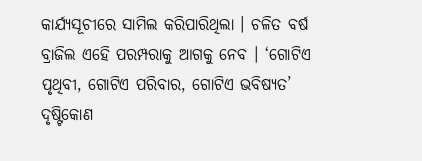କାର୍ଯ୍ୟସୂଚୀରେ ସାମିଲ କରିପାରିଥିଲା । ଚଳିତ ବର୍ଷ ବ୍ରାଜିଲ ଏହେି ପରମ୍ପରାକୁ ଆଗକୁ ନେବ । ‘ଗୋଟିଏ ପୃଥିବୀ, ଗୋଟିଏ ପରିବାର, ଗୋଟିଏ ଭବିଷ୍ୟତ’ ଦୃଷ୍ଟିକୋଣ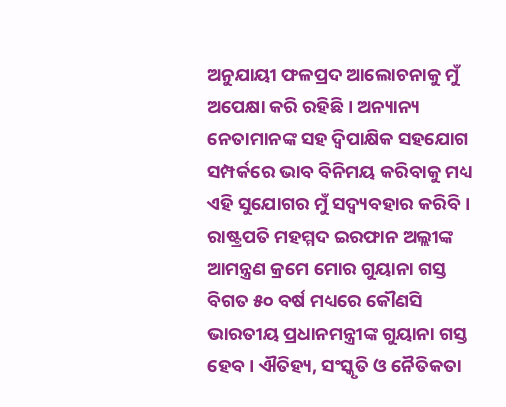ଅନୁଯାୟୀ ଫଳପ୍ରଦ ଆଲୋଚନାକୁ ମୁଁ ଅପେକ୍ଷା କରି ରହିଛି । ଅନ୍ୟାନ୍ୟ ନେତାମାନଙ୍କ ସହ ଦ୍ୱିପାକ୍ଷିକ ସହଯୋଗ ସମ୍ପର୍କରେ ଭାବ ବିନିମୟ କରିବାକୁ ମଧ୍ୟ ଏହି ସୁଯୋଗର ମୁଁ ସଦ୍ବ୍ୟବହାର କରିବି ।
ରାଷ୍ଟ୍ରପତି ମହମ୍ମଦ ଇରଫାନ ଅଲ୍ଲୀଙ୍କ ଆମନ୍ତ୍ରଣ କ୍ରମେ ମୋର ଗୁୟାନା ଗସ୍ତ ବିଗତ ୫୦ ବର୍ଷ ମଧ୍ୟରେ କୌଣସି ଭାରତୀୟ ପ୍ରଧାନମନ୍ତ୍ରୀଙ୍କ ଗୁୟାନା ଗସ୍ତ ହେବ । ଐତିହ୍ୟ, ସଂସ୍କୃତି ଓ ନୈତିକତା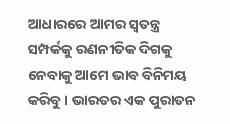ଆଧାରରେ ଆମର ସ୍ୱତନ୍ତ୍ର ସମ୍ପର୍କକୁ ରଣନୀତିକ ଦିଗକୁ ନେବାକୁ ଆମେ ଭାବ ବିନିମୟ କରିବୁ । ଭାରତର ଏକ ପୁରାତନ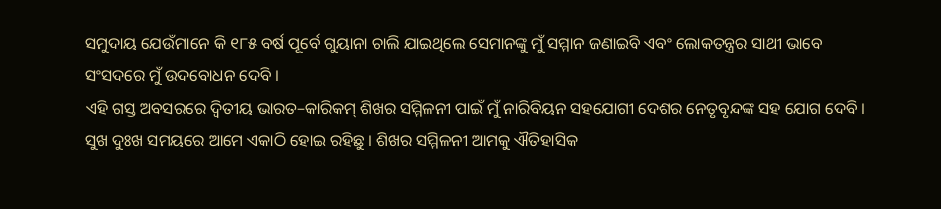ସମୁଦାୟ ଯେଉଁମାନେ କି ୧୮୫ ବର୍ଷ ପୂର୍ବେ ଗୁୟାନା ଚାଲି ଯାଇଥିଲେ ସେମାନଙ୍କୁ ମୁଁ ସମ୍ମାନ ଜଣାଇବି ଏବଂ ଲୋକତନ୍ତ୍ରର ସାଥୀ ଭାବେ ସଂସଦରେ ମୁଁ ଉଦବୋଧନ ଦେବି ।
ଏହି ଗସ୍ତ ଅବସରରେ ଦ୍ୱିତୀୟ ଭାରତ–କାରିକମ୍ ଶିଖର ସମ୍ମିଳନୀ ପାଇଁ ମୁଁ ନାରିବିୟନ ସହଯୋଗୀ ଦେଶର ନେତୃବୃନ୍ଦଙ୍କ ସହ ଯୋଗ ଦେବି । ସୁଖ ଦୁଃଖ ସମୟରେ ଆମେ ଏକାଠି ହୋଇ ରହିଛୁ । ଶିଖର ସମ୍ମିଳନୀ ଆମକୁ ଐତିହାସିକ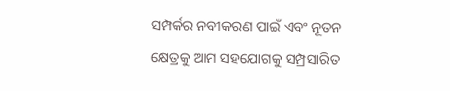ସମ୍ପର୍କର ନବୀକରଣ ପାଇଁ ଏବଂ ନୂତନ କ୍ଷେତ୍ରକୁ ଆମ ସହଯୋଗକୁ ସମ୍ପ୍ରସାରିତ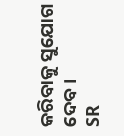କରିବାକୁ ସୁଯୋଗ ଦେବ ।
SR